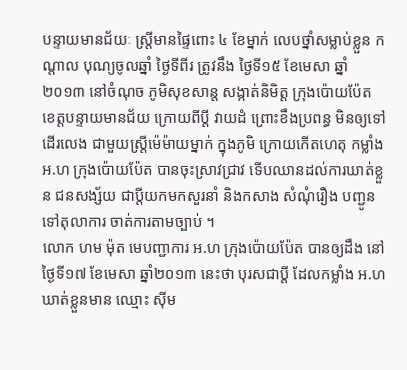បន្ទាយមានជ័យៈ ស្រី្តមានផ្ទៃពោះ ៤ ខែម្នាក់ លេបថ្នាំសម្លាប់ខ្លួន កណ្តាល បុណ្យចូលឆ្នាំ ថ្ងៃទីពីរ ត្រូវនឹង ថ្ងៃទី១៥ ខែមេសា ឆ្នាំ២០១៣ នៅចំណុច ភូមិសុខសាន្ត សង្កាត់និមិត្ត ក្រុងប៉ោយប៉ែត ខេត្តបន្ទាយមានជ័យ ក្រោយពីប្តី វាយដំ ព្រោះខឹងប្រពន្ធ មិនឲ្យទៅដើរលេង ជាមួយស្ត្រីម៉េម៉ាយម្នាក់ ក្នុងភូមិ ក្រោយកើតហេតុ កម្លាំង អ.ហ ក្រុងប៉ោយប៉ែត បានចុះស្រាវជ្រាវ ទើបឈានដល់ការឃាត់ខ្លួន ជនសង្ស័យ ជាប្តីយកមកសួរនាំ និងកសាង សំណុំរឿង បញ្ជូនទៅតុលាការ ចាត់ការតាមច្បាប់ ។
លោក ហម ម៉ុត មេបញ្ជាការ អ.ហ ក្រុងប៉ោយប៉ែត បានឲ្យដឹង នៅថ្ងៃទី១៧ ខែមេសា ឆ្នាំ២០១៣ នេះថា បុរសជាប្តី ដែលកម្លាំង អ.ហ ឃាត់ខ្លួនមាន ឈ្មោះ ស៊ីម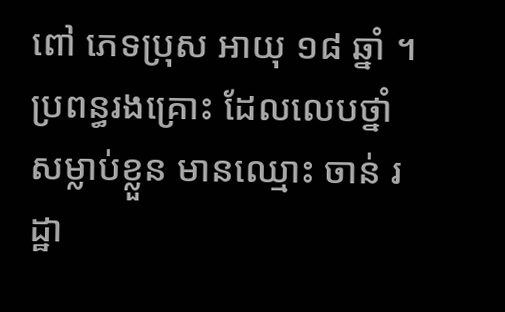ពៅ ភេទប្រុស អាយុ ១៨ ឆ្នាំ ។ ប្រពន្ធរងគ្រោះ ដែលលេបថ្នាំសម្លាប់ខ្លួន មានឈ្មោះ ចាន់ រដ្ឋា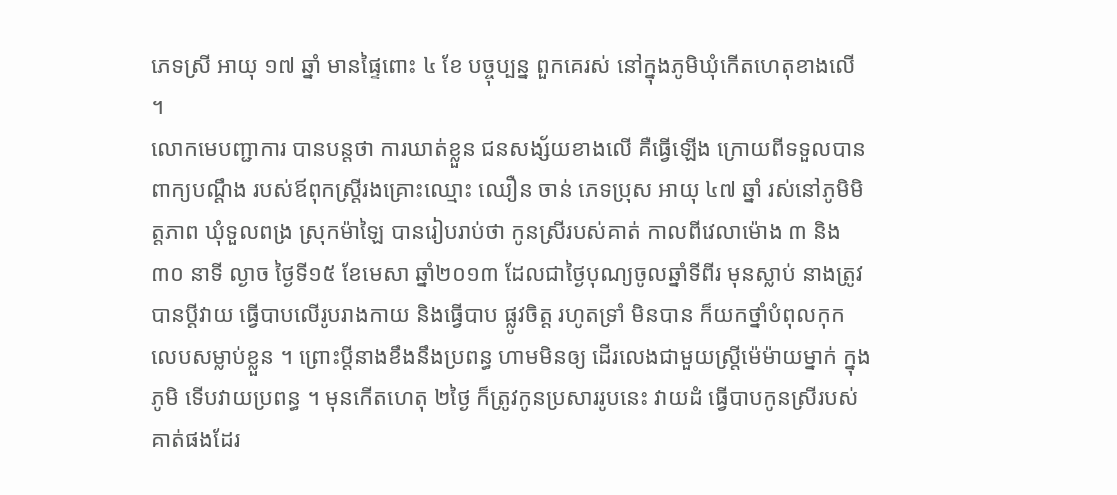ភេទស្រី អាយុ ១៧ ឆ្នាំ មានផ្ទៃពោះ ៤ ខែ បច្ចុប្បន្ន ពួកគេរស់ នៅក្នុងភូមិឃុំកើតហេតុខាងលើ ។
លោកមេបញ្ជាការ បានបន្តថា ការឃាត់ខ្លួន ជនសង្ស័យខាងលើ គឺធ្វើឡើង ក្រោយពីទទួលបានពាក្យបណ្តឹង របស់ឪពុកស្ត្រីរងគ្រោះឈ្មោះ ឈឿន ចាន់ ភេទប្រុស អាយុ ៤៧ ឆ្នាំ រស់នៅភូមិមិត្តភាព ឃុំទួលពង្រ ស្រុកម៉ាឡៃ បានរៀបរាប់ថា កូនស្រីរបស់គាត់ កាលពីវេលាម៉ោង ៣ និង ៣០ នាទី ល្ងាច ថ្ងៃទី១៥ ខែមេសា ឆ្នាំ២០១៣ ដែលជាថ្ងៃបុណ្យចូលឆ្នាំទីពីរ មុនស្លាប់ នាងត្រូវបានប្តីវាយ ធ្វើបាបលើរូបរាងកាយ និងធ្វើបាប ផ្លូវចិត្ត រហូតទ្រាំ មិនបាន ក៏យកថ្នាំបំពុលកុក លេបសម្លាប់ខ្លួន ។ ព្រោះប្តីនាងខឹងនឹងប្រពន្ធ ហាមមិនឲ្យ ដើរលេងជាមួយស្ត្រីម៉េម៉ាយម្នាក់ ក្នុងភូមិ ទើបវាយប្រពន្ធ ។ មុនកើតហេតុ ២ថ្ងៃ ក៏ត្រូវកូនប្រសាររូបនេះ វាយដំ ធ្វើបាបកូនស្រីរបស់គាត់ផងដែរ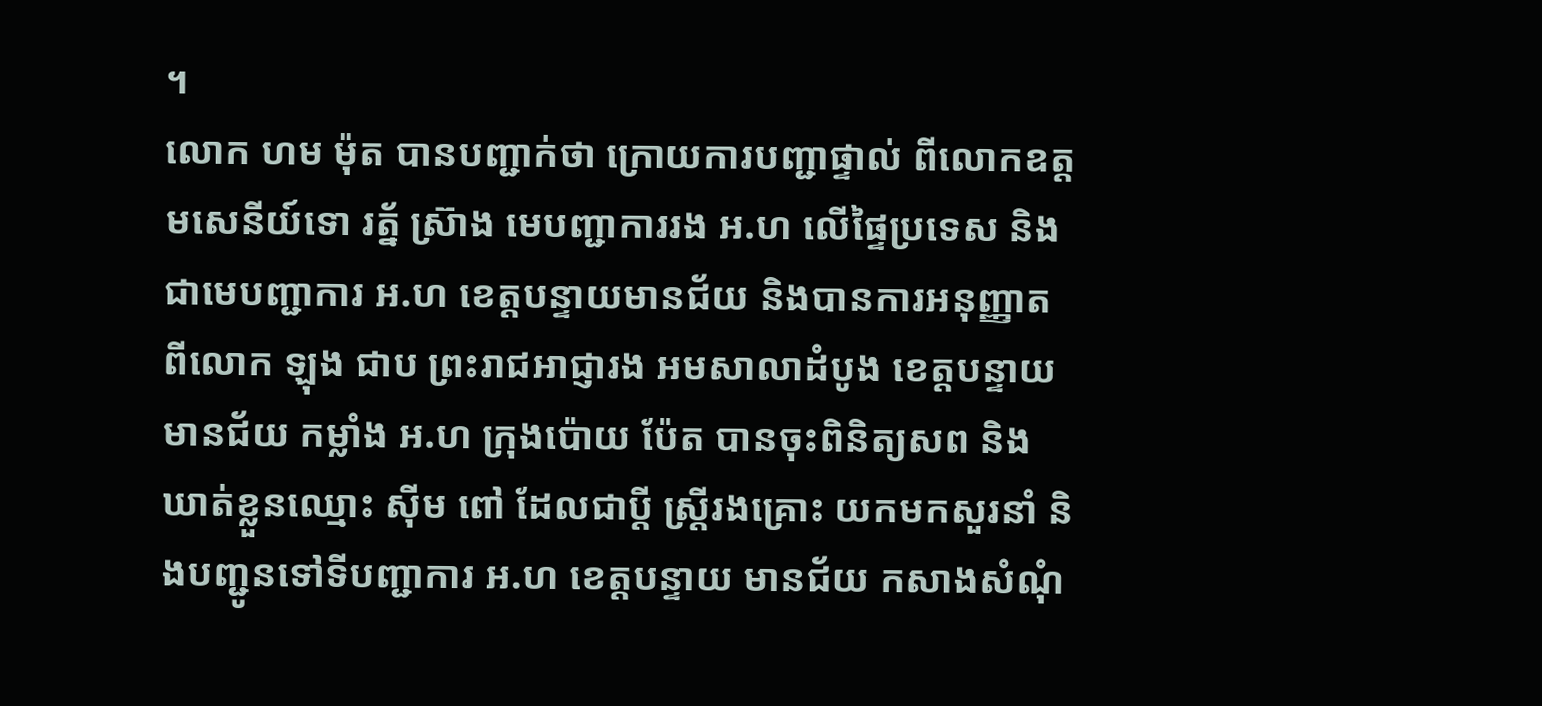។
លោក ហម ម៉ុត បានបញ្ជាក់ថា ក្រោយការបញ្ជាផ្ទាល់ ពីលោកឧត្តមសេនីយ៍ទោ រត្ន័ ស៊្រាង មេបញ្ជាការរង អ.ហ លើផ្ទៃប្រទេស និងជាមេបញ្ជាការ អ.ហ ខេត្តបន្ទាយមានជ័យ និងបានការអនុញ្ញាត ពីលោក ឡុង ជាប ព្រះរាជអាជ្ញារង អមសាលាដំបូង ខេត្តបន្ទាយមានជ័យ កម្លាំង អ.ហ ក្រុងប៉ោយ ប៉ែត បានចុះពិនិត្យសព និង ឃាត់ខ្លួនឈ្មោះ ស៊ីម ពៅ ដែលជាប្តី ស្រី្តរងគ្រោះ យកមកសួរនាំ និងបញ្ជូនទៅទីបញ្ជាការ អ.ហ ខេត្តបន្ទាយ មានជ័យ កសាងសំណុំ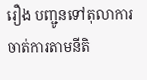រឿង បញ្ជូនទៅតុលាការ ចាត់ការតាមនីតិ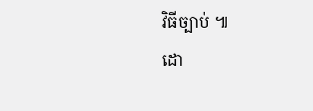វិធីច្បាប់ ៕
ដោ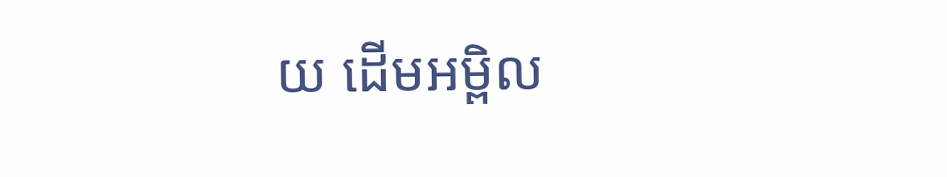យ ដើមអម្ពិល